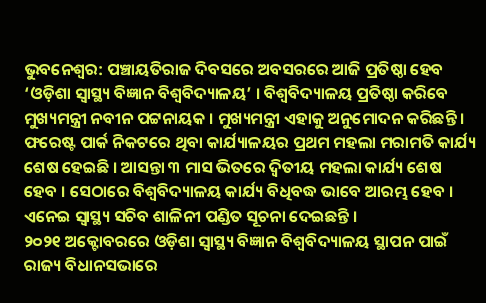ଭୁବନେଶ୍ବର: ପଞ୍ଚାୟତିରାଜ ଦିବସରେ ଅବସରରେ ଆଜି ପ୍ରତିଷ୍ଠା ହେବ ‘ଓଡ଼ିଶା ସ୍ୱାସ୍ଥ୍ୟ ବିଜ୍ଞାନ ବିଶ୍ୱବିଦ୍ୟାଳୟ’ । ବିଶ୍ୱବିଦ୍ୟାଳୟ ପ୍ରତିଷ୍ଠା କରିବେ ମୁଖ୍ୟମନ୍ତ୍ରୀ ନବୀନ ପଟ୍ଟନାୟକ । ମୁଖ୍ୟମନ୍ତ୍ରୀ ଏହାକୁ ଅନୁମୋଦନ କରିଛନ୍ତି । ଫରେଷ୍ଟ ପାର୍କ ନିକଟରେ ଥିବା କାର୍ଯ୍ୟାଳୟର ପ୍ରଥମ ମହଲା ମରାମତି କାର୍ଯ୍ୟ ଶେଷ ହେଇଛି । ଆସନ୍ତା ୩ ମାସ ଭିତରେ ଦ୍ୱିତୀୟ ମହଲା କାର୍ଯ୍ୟ ଶେଷ ହେବ । ସେଠାରେ ବିଶ୍ୱବିଦ୍ୟାଳୟ କାର୍ଯ୍ୟ ବିଧିବଦ୍ଧ ଭାବେ ଆରମ୍ଭ ହେବ । ଏନେଇ ସ୍ୱାସ୍ଥ୍ୟ ସଚିବ ଶାଳିନୀ ପଣ୍ଡିତ ସୂଚନା ଦେଇଛନ୍ତି ।
୨୦୨୧ ଅକ୍ଟୋବରରେ ଓଡ଼ିଶା ସ୍ୱାସ୍ଥ୍ୟ ବିଜ୍ଞାନ ବିଶ୍ୱବିଦ୍ୟାଳୟ ସ୍ଥାପନ ପାଇଁ ରାଜ୍ୟ ବିଧାନସଭାରେ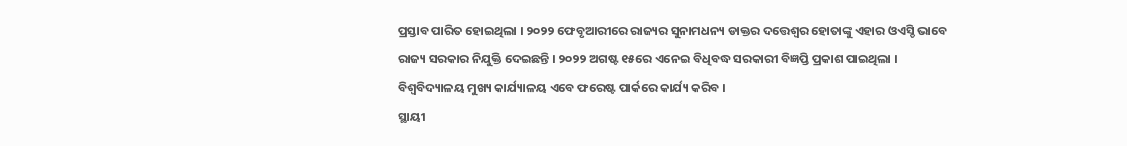ପ୍ରସ୍ତାବ ପାରିତ ହୋଇଥିଲା । ୨୦୨୨ ଫେବୃଆରୀରେ ରାଜ୍ୟର ସୁନାମଧନ୍ୟ ଡାକ୍ତର ଦତ୍ତେଶ୍ୱର ହୋତାଙ୍କୁ ଏହାର ଓଏସ୍ଡି ଭାବେ ରାଜ୍ୟ ସରକାର ନିଯୁକ୍ତି ଦେଇଛନ୍ତି । ୨୦୨୨ ଅଗଷ୍ଟ ୧୫ରେ ଏନେଇ ବିଧିବଦ୍ଧ ସରକାରୀ ବିଜ୍ଞପ୍ତି ପ୍ରକାଶ ପାଇଥିଲା । ବିଶ୍ୱବିଦ୍ୟାଳୟ ମୁଖ୍ୟ କାର୍ଯ୍ୟାଳୟ ଏବେ ଫରେଷ୍ଟ ପାର୍କରେ କାର୍ଯ୍ୟ କରିବ ।
ସ୍ଥାୟୀ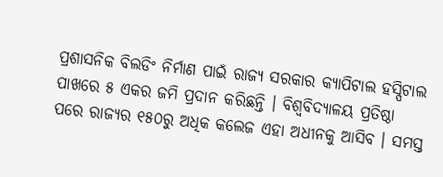ପ୍ରଶାସନିକ ବିଲଡିଂ ନିର୍ମାଣ ପାଇଁ ରାଜ୍ୟ ସରକାର କ୍ୟାପିଟାଲ ହସ୍ପିଟାଲ ପାଖରେ ୫ ଏକର ଜମି ପ୍ରଦାନ କରିଛନ୍ତି । ବିଶ୍ୱବିଦ୍ୟାଳୟ ପ୍ରତିଷ୍ଠା ପରେ ରାଜ୍ୟର ୧୫୦ରୁ ଅଧିକ କଲେଜ ଏହା ଅଧୀନକୁ ଆସିବ । ସମସ୍ତ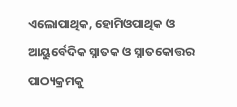ଏଲୋପାଥିକ, ହୋମିଓପାଥିକ ଓ ଆୟୁର୍ବେଦିକ ସ୍ନାତକ ଓ ସ୍ନାତକୋତ୍ତର ପାଠ୍ୟକ୍ରମକୁ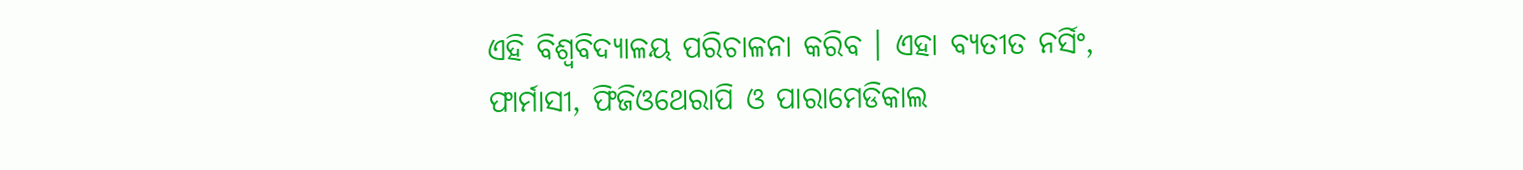ଏହି ବିଶ୍ୱବିଦ୍ୟାଳୟ ପରିଚାଳନା କରିବ । ଏହା ବ୍ୟତୀତ ନର୍ସିଂ, ଫାର୍ମାସୀ, ଫିଜିଓଥେରାପି ଓ ପାରାମେଡିକାଲ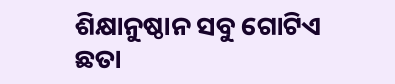ଶିକ୍ଷାନୁଷ୍ଠାନ ସବୁ ଗୋଟିଏ ଛତା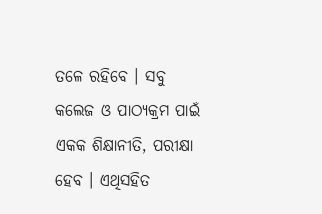ତଳେ ରହିବେ । ସବୁ କଲେଜ ଓ ପାଠ୍ୟକ୍ରମ ପାଇଁ ଏକକ ଶିକ୍ଷାନୀତି, ପରୀକ୍ଷା ହେବ । ଏଥିସହିତ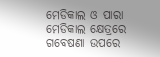ମେଡିକାଲ ଓ ପାରା ମେଡିକାଲ କ୍ଷେତ୍ରରେ ଗବେଷଣା ଉପରେ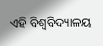ଏହି ବିଶ୍ୱବିଦ୍ୟାଳୟ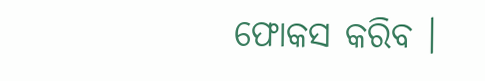ଫୋକସ କରିବ ।